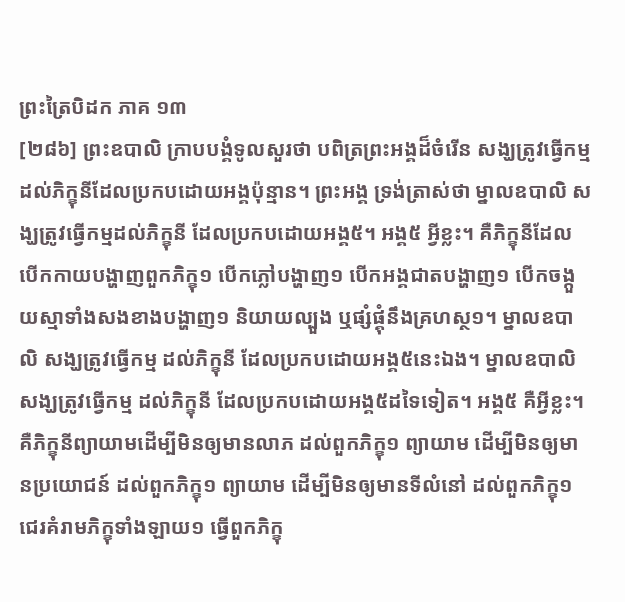ព្រះត្រៃបិដក ភាគ ១៣
[២៨៦] ព្រះឧបាលិ ក្រាបបង្គំទូលសួរថា បពិត្រព្រះអង្គដ៏ចំរើន សង្ឃត្រូវធ្វើកម្ម ដល់ភិក្ខុនីដែលប្រកបដោយអង្គប៉ុន្មាន។ ព្រះអង្គ ទ្រង់ត្រាស់ថា ម្នាលឧបាលិ សង្ឃត្រូវធ្វើកម្មដល់ភិក្ខុនី ដែលប្រកបដោយអង្គ៥។ អង្គ៥ អ្វីខ្លះ។ គឺភិក្ខុនីដែលបើកកាយបង្ហាញពួកភិក្ខុ១ បើកភ្លៅបង្ហាញ១ បើកអង្គជាតបង្ហាញ១ បើកចង្កួយស្មាទាំងសងខាងបង្ហាញ១ និយាយល្បួង ឬផ្សំផ្គុំនឹងគ្រហស្ថ១។ ម្នាលឧបាលិ សង្ឃត្រូវធ្វើកម្ម ដល់ភិក្ខុនី ដែលប្រកបដោយអង្គ៥នេះឯង។ ម្នាលឧបាលិ សង្ឃត្រូវធ្វើកម្ម ដល់ភិក្ខុនី ដែលប្រកបដោយអង្គ៥ដទៃទៀត។ អង្គ៥ គឺអ្វីខ្លះ។ គឺភិក្ខុនីព្យាយាមដើម្បីមិនឲ្យមានលាភ ដល់ពួកភិក្ខុ១ ព្យាយាម ដើម្បីមិនឲ្យមានប្រយោជន៍ ដល់ពួកភិក្ខុ១ ព្យាយាម ដើម្បីមិនឲ្យមានទីលំនៅ ដល់ពួកភិក្ខុ១ ជេរគំរាមភិក្ខុទាំងឡាយ១ ធ្វើពួកភិក្ខុ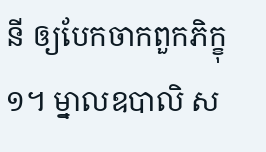នី ឲ្យបែកចាកពួកភិក្ខុ១។ ម្នាលឧបាលិ ស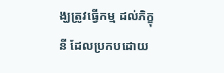ង្ឃត្រូវធ្វើកម្ម ដល់ភិក្ខុនី ដែលប្រកបដោយ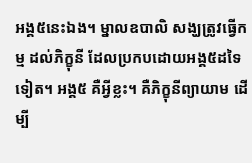អង្គ៥នេះឯង។ ម្នាលឧបាលិ សង្ឃត្រូវធ្វើកម្ម ដល់ភិក្ខុនី ដែលប្រកបដោយអង្គ៥ដទៃទៀត។ អង្គ៥ គឺអ្វីខ្លះ។ គឺភិក្ខុនីព្យាយាម ដើម្បី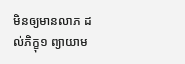មិនឲ្យមានលាភ ដល់ភិក្ខុ១ ព្យាយាម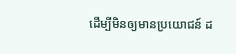ដើម្បីមិនឲ្យមានប្រយោជន៍ ដ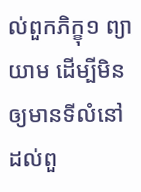ល់ពួកភិក្ខុ១ ព្យាយាម ដើម្បីមិនឲ្យមានទីលំនៅ ដល់ពួ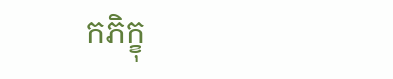កភិក្ខុ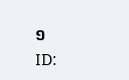១
ID: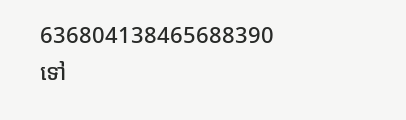636804138465688390
ទៅ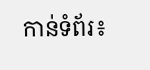កាន់ទំព័រ៖